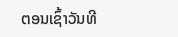ຕອນເຊົ້າວັນທີ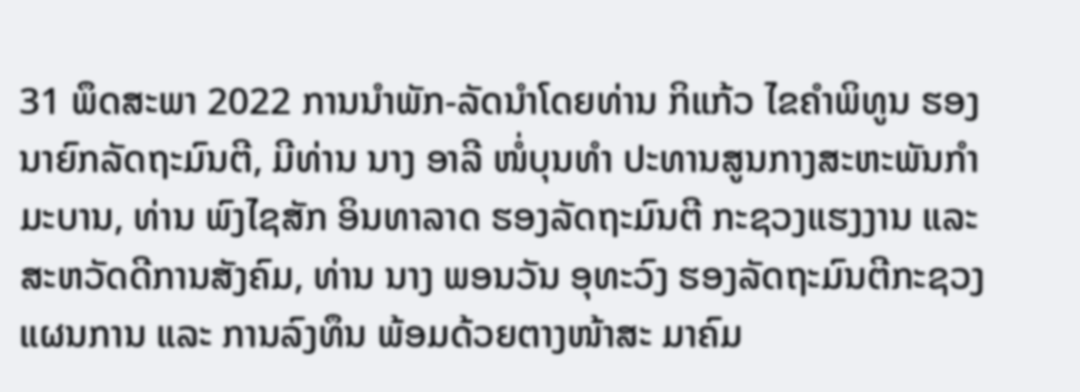31 ພຶດສະພາ 2022 ການນໍາພັກ-ລັດນໍາໂດຍທ່ານ ກິແກ້ວ ໄຂຄໍາພິທູນ ຮອງນາຍົກລັດຖະມົນຕີ, ມີທ່ານ ນາງ ອາລີ ໜໍ່ບຸນທໍາ ປະທານສູນກາງສະຫະພັນກໍາມະບານ, ທ່ານ ພົງໄຊສັກ ອິນທາລາດ ຮອງລັດຖະມົນຕີ ກະຊວງແຮງງານ ແລະສະຫວັດດີການສັງຄົມ, ທ່ານ ນາງ ພອນວັນ ອຸທະວົງ ຮອງລັດຖະມົນຕີກະຊວງແຜນການ ແລະ ການລົງທຶນ ພ້ອມດ້ວຍຕາງໜ້າສະ ມາຄົມ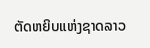ຕັດຫຍິບແຫ່ງຊາດລາວ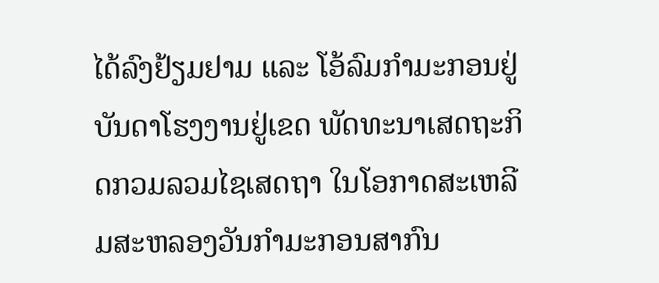ໄດ້ລົງຢ້ຽມຢາມ ແລະ ໂອ້ລົມກໍາມະກອນຢູ່ບັນດາໂຮງງານຢູ່ເຂດ ພັດທະນາເສດຖະກິດກວມລວມໄຊເສດຖາ ໃນໂອກາດສະເຫລີມສະຫລອງວັນກໍາມະກອນສາກົນ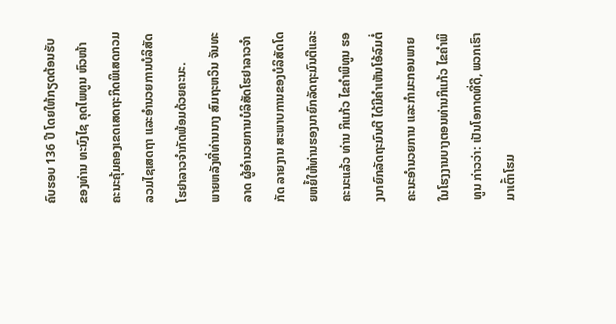ຄົບຮອບ 136 ປີ ໂດຍໃຫ້ກຽດຕ້ອນຮັບຂອງທ່ານ ທະນົງໄຊ ຄຸດໄພທູນ ຫົວໜ້າຄະນະຄຸ້ມຄອງເຂດເສດຖະກິດພິເສດກວມລວມໄຊເສດຖາ ແລະອໍານວຍການບໍລິສັດໂຮຢາລາວຈໍາກັດພ້ອມດ້ວຍຄະນະ.
ພາຍຫລັງທີ່ທ່ານນາງ ສົມຖະຫວິນ ຈັນທະລາດ ຜູ້ອຳນວຍການບໍລິສັດໂຮຢາລາວຈໍາກັດ ລາຍງານ ສະພາບການຂອງບໍລິສັດໂດຍຫຍໍ້ໃຫ້ທ່ານຮອງນາຍົກລັດຖະມົນຕີແລະຄະນະແລ້ວ ທ່ານ ກິແກ້ວ ໄຂຄໍາພິທູນ ຮອງນາຍົກລັດຖະມົນຕີ ໄດ້ມີຄໍາເຫັນໂອ້ລົມຕໍ່ຄະນະອໍານວຍການ ແລະກໍາມະກອນພາຍໃນໂຮງງານບາງຕອນທ່ານກິແກ້ວ ໄຂຄໍາພິທູນ ກ່າວວ່າ: ເປັນໂອກາດທີ່ດີ, ພວກເຮົາມາເຕົ້າໂຮມ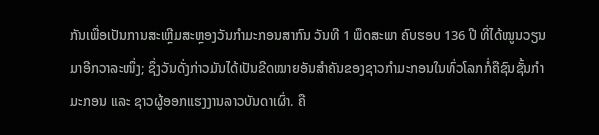ກັນເພື່ອເປັນການສະເຫຼີມສະຫຼອງວັນກຳມະກອນສາກົນ ວັນທີ 1 ພຶດສະພາ ຄົບຮອບ 136 ປີ ທີ່ໄດ້ໝູນວຽນມາອີກວາລະໜຶ່ງ; ຊຶ່ງວັນດັ່ງກ່າວມັນໄດ້ເປັນຂີດໝາຍອັນສໍາຄັນຂອງຊາວກໍາມະກອນໃນທົ່ວໂລກກໍ່ຄືຊົນຊັ້ນກໍາມະກອນ ແລະ ຊາວຜູ້ອອກແຮງງານລາວບັນດາເຜົ່າ. ຄື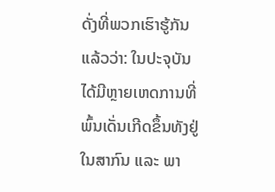ດັ່ງທີ່ພວກເຮົາຮູ້ກັນແລ້ວວ່າ: ໃນປະຈຸບັນໄດ້ມີຫຼາຍເຫດການທີ່ພົ້ນເດັ່ນເກີດຂຶ້ນທັງຢູ່ໃນສາກົນ ແລະ ພາ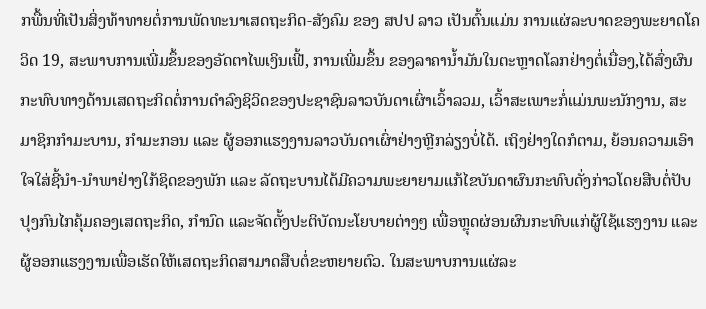ກພື້ນທີ່ເປັນສິ່ງທ້າທາຍຕໍ່ການພັດທະນາເສດຖະກິດ-ສັງຄົມ ຂອງ ສປປ ລາວ ເປັນຕົ້ນແມ່ນ ການແຜ່ລະບາດຂອງພະຍາດໂຄວິດ 19, ສະພາບການເພີ່ມຂຶ້ນຂອງອັດຕາໄພເງິນເຟີ້, ການເພີ່ມຂຶ້ນ ຂອງລາຄານໍ້າມັນໃນຕະຫຼາດໂລກຢ່າງຕໍ່ເນື່ອງ,ໄດ້ສົ່ງຜົນກະທົບທາງດ້ານເສດຖະກິດຕໍ່ການດຳລົງຊິວິດຂອງປະຊາຊົນລາວບັນດາເຜົ່າເວົ້າລວມ, ເວົ້າສະເພາະກໍ່ແມ່ນພະນັກງານ, ສະມາຊິກກຳມະບານ, ກຳມະກອນ ແລະ ຜູ້ອອກແຮງງານລາວບັນດາເຜົ່າຢ່າງຫຼີກລ່ຽງບໍ່ໄດ້. ເຖິງຢ່າງໃດກໍຕາມ, ຍ້ອນຄວາມເອົາໃຈໃສ່ຊີ້ນໍາ-ນໍາພາຢ່າງໃກ້ຊິດຂອງພັກ ແລະ ລັດຖະບານໄດ້ມີຄວາມພະຍາຍາມແກ້ໄຂບັນດາຜົນກະທົບດັ່ງກ່າວໂດຍສືບຕໍ່ປັບປຸງກົນໄກຄຸ້ມຄອງເສດຖະກິດ, ກໍານົດ ແລະຈັດຕັ້ງປະຕິບັດນະໂຍບາຍຕ່າງໆ ເພື່ອຫຼຸດຜ່ອນຜົນກະທົບແກ່ຜູ້ໃຊ້ແຮງງານ ແລະ ຜູ້ອອກແຮງງານເພື່ອເຮັດໃຫ້ເສດຖະກິດສາມາດສືບຕໍ່ຂະຫຍາຍຕົວ. ໃນສະພາບການແຜ່ລະ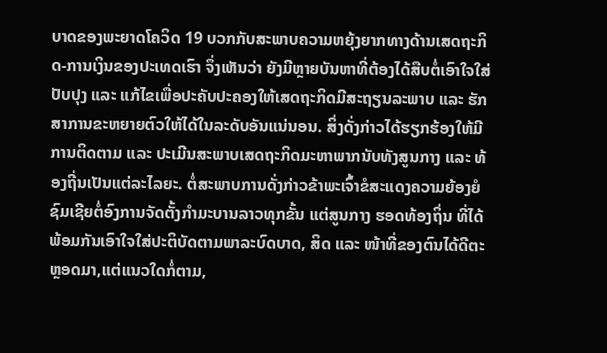ບາດຂອງພະຍາດໂຄວິດ 19 ບວກກັບສະພາບຄວາມຫຍຸ້ງຍາກທາງດ້ານເສດຖະກິດ-ການເງິນຂອງປະເທດເຮົາ ຈຶ່ງເຫັນວ່າ ຍັງມີຫຼາຍບັນຫາທີ່ຕ້ອງໄດ້ສືບຕໍ່ເອົາໃຈໃສ່ປັບປຸງ ແລະ ແກ້ໄຂເພື່ອປະຄັບປະຄອງໃຫ້ເສດຖະກິດມີສະຖຽນລະພາບ ແລະ ຮັກສາການຂະຫຍາຍຕົວໃຫ້ໄດ້ໃນລະດັບອັນແນ່ນອນ. ສິ່ງດັ່ງກ່າວໄດ້ຮຽກຮ້ອງໃຫ້ມີການຕິດຕາມ ແລະ ປະເມີນສະພາບເສດຖະກິດມະຫາພາກນັບທັງສູນກາງ ແລະ ທ້ອງຖີ່ນເປັນແຕ່ລະໄລຍະ. ຕໍ່ສະພາບການດັ່ງກ່າວຂ້າພະເຈົ້າຂໍສະແດງຄວາມຍ້ອງຍໍຊົມເຊີຍຕໍ່ອົງການຈັດຕັ້ງກຳມະບານລາວທຸກຂັ້ນ ແຕ່ສູນກາງ ຮອດທ້ອງຖິ່ນ ທີ່ໄດ້ພ້ອມກັນເອົາໃຈໃສ່ປະຕິບັດຕາມພາລະບົດບາດ, ສິດ ແລະ ໜ້າທີ່ຂອງຕົນໄດ້ດີຕະຫຼອດມາ,ແຕ່ແນວໃດກໍ່ຕາມ,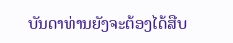ບັນດາທ່ານຍັງຈະຕ້ອງໄດ້ສືບ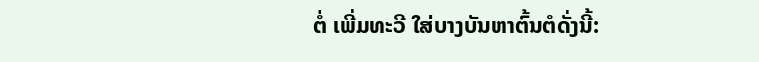ຕໍ່ ເພີ່ມທະວີ ໃສ່ບາງບັນຫາຕົ້ນຕໍດັ່ງນີ້: